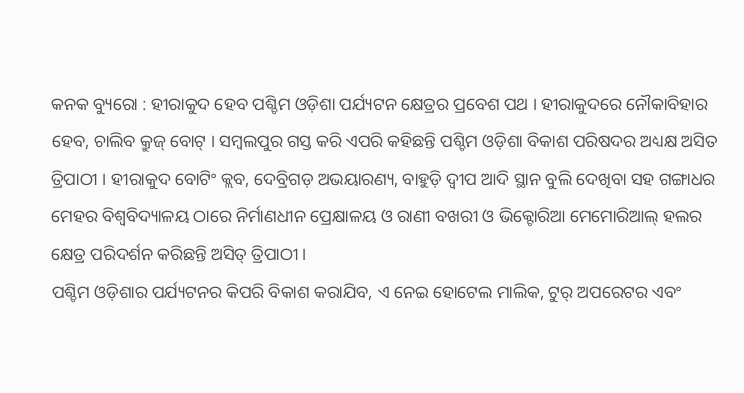କନକ ବ୍ୟୁରୋ : ହୀରାକୁଦ ହେବ ପଶ୍ଚିମ ଓଡ଼ିଶା ପର୍ଯ୍ୟଟନ କ୍ଷେତ୍ରର ପ୍ରବେଶ ପଥ । ହୀରାକୁଦରେ ନୌକାବିହାର ହେବ, ଚାଲିବ କ୍ରୁଜ୍ ବୋଟ୍ । ସମ୍ବଲପୁର ଗସ୍ତ କରି ଏପରି କହିଛନ୍ତି ପଶ୍ଚିମ ଓଡ଼ିଶା ବିକାଶ ପରିଷଦର ଅଧ୍ୟକ୍ଷ ଅସିତ ତ୍ରିପାଠୀ । ହୀରାକୁଦ ବୋଟିଂ କ୍ଲବ, ଦେବ୍ରିଗଡ଼ ଅଭୟାରଣ୍ୟ, ବାହୁଡ଼ି ଦ୍ୱୀପ ଆଦି ସ୍ଥାନ ବୁଲି ଦେଖିବା ସହ ଗଙ୍ଗାଧର ମେହର ବିଶ୍ୱବିଦ୍ୟାଳୟ ଠାରେ ନିର୍ମାଣଧୀନ ପ୍ରେକ୍ଷାଳୟ ଓ ରାଣୀ ବଖରୀ ଓ ଭିକ୍ଟୋରିଆ ମେମୋରିଆଲ୍ ହଲର କ୍ଷେତ୍ର ପରିଦର୍ଶନ କରିଛନ୍ତି ଅସିତ୍ ତ୍ରିପାଠୀ ।
ପଶ୍ଚିମ ଓଡ଼ିଶାର ପର୍ଯ୍ୟଟନର କିପରି ବିକାଶ କରାଯିବ, ଏ ନେଇ ହୋଟେଲ ମାଲିକ, ଟୁର୍ ଅପରେଟର ଏବଂ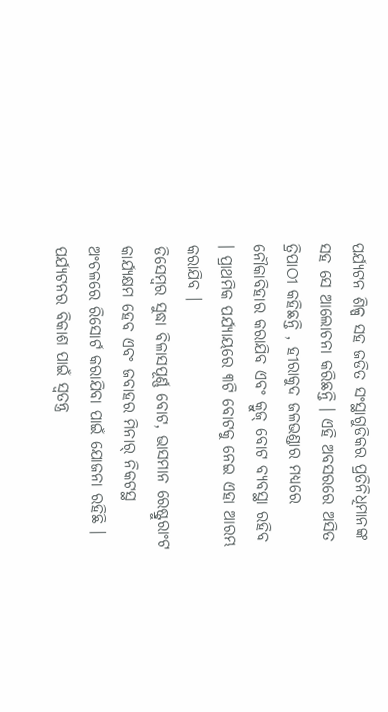ପର୍ଯ୍ୟଟନ ଶିଳ୍ପ ସହ ଜଡିତ ସଂସ୍ଥାଗୁଡିକର ପ୍ରତିନିଧିମାନଙ୍କ ସହ ସେ ଆଲୋଚନା କରିଛନ୍ତି । ଏହି ଅବସରରେ ଅସିତ ତ୍ରିପାଠୀ କହିଛନ୍ତି , ହୀରାକୁଦ ଜଳଭଣ୍ଡାର ମଧ୍ୟରେ ନୌକାବିହାର କରାଯିବ ଏବଂ କ୍ରୁଜ୍ ବୋଟ ବ୍ୟବସ୍ଥା ରହିବ । ପ୍ରାଥମିକ ପର୍ଯ୍ୟାୟରେ ୩ଟି ବୋଟକୁ ନେଇ ଏହା ଆରମ୍ଭ କରାଯିବ ।
ଡିସେମ୍ବର ସୁଦ୍ଧା ବିଳାସପୂର୍ଣ୍ଣ ବୋଟ, ଭାସମାନ ରେଷ୍ଟ୍ରୁରାଂଟ କାର୍ଯ୍ୟକ୍ଷମ ହେବ ଏବଂ ଜବାହର ମିନାର୍ ନିକଟସ୍ଥ ଅଂଚଳରେ ରିସୋର୍ଟ କରାଯିବା ପାଇଁ ଯୋଜନା ରହିଛି । ପର୍ଯ୍ୟଟନର ବିକାଶ ପାଇଁ ସ୍ୱତନ୍ତ୍ର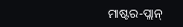ମାଷ୍ଟର-ପ୍ଲାନ୍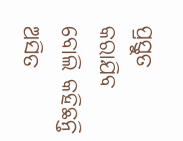ପ୍ରସ୍ତୁତ କରାଯିବ ବୋଲି କହିଛନ୍ତି ଅସିତ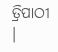ତ୍ରିପାଠୀ ।